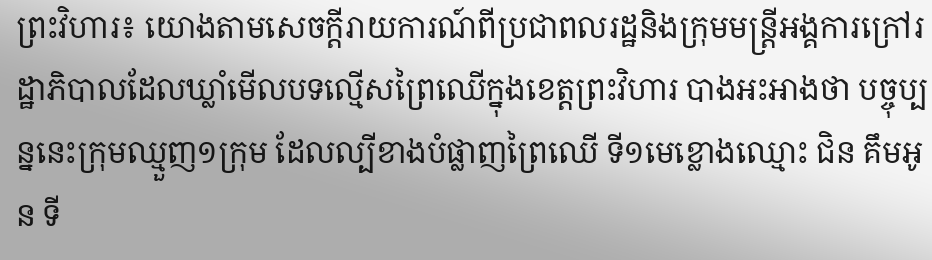ព្រះវិហារ៖ យោងតាមសេចក្តីរាយការណ៍ពីប្រជាពលរដ្ឋនិងក្រុមមន្រ្តីអង្គការក្រៅរដ្ឋាភិបាលដែលឃ្លាំមើលបទល្មើសព្រៃឈើក្នុងខេត្តព្រះវិហារ បាងអះអាងថា បច្ចុប្បន្ននេះក្រុមឈ្មួញ១ក្រុម ដែលល្បីខាងបំផ្លាញព្រៃឈើ ទី១មេខ្លោងឈ្មោះ ជិន គឹមអូន ទី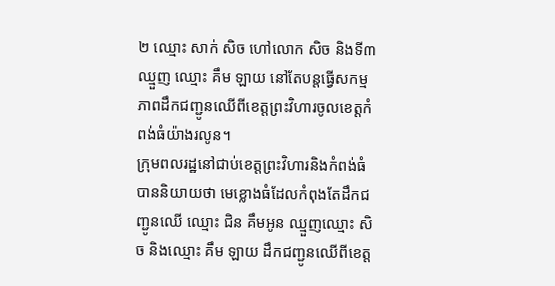២ ឈ្មោះ សាក់ សិច ហៅលោក សិច និងទី៣ ឈ្មួញ ឈ្មោះ គឹម ឡាយ នៅតែបន្តធ្វើសកម្មភាពដឹកជញ្ជូនឈើពីខេត្តព្រះវិហារចូលខេត្តកំពង់ធំយ៉ាងរលូន។
ក្រុមពលរដ្ឋនៅជាប់ខេត្តព្រះវិហារនិងកំពង់ធំបាននិយាយថា មេខ្លោងធំដែលកំពុងតែដឹកជញ្ជូនឈើ ឈ្មោះ ជិន គឹមអូន ឈ្មួញឈ្មោះ សិច និងឈ្មោះ គឹម ឡាយ ដឹកជញ្ជូនឈើពីខេត្ត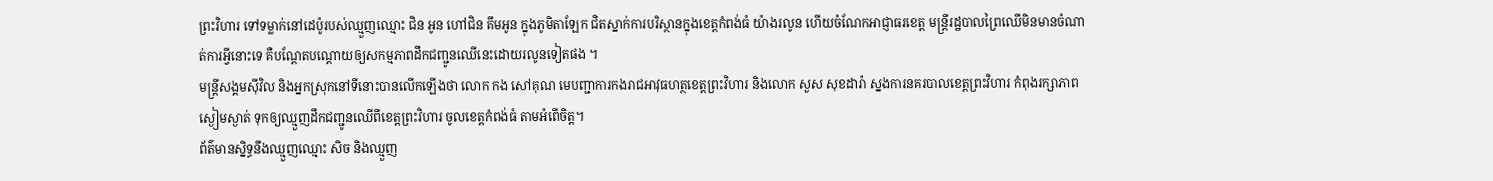ព្រះវិហារ ទៅទម្លាក់នៅដេប៉ូរបស់ឈ្មួញឈ្មោះ ជិន អូន ហៅជិន គឹមអូន ក្នុងភូមិតាឡែក ជិតស្នាក់ការបរិស្ថានក្នុងខេត្តកំពង់ធំ យ៉ាងរលូន ហើយចំណែកអាជ្ញាធរខេត្ត មន្រ្តីរដ្ឋបាលព្រៃឈើមិនមានចំណាត់ការអ្វីនោះទេ គឺបណ្តែតបណ្តោយឲ្យសកម្មភាពដឹកជញ្ជូនឈើនេះដោយរលូនទៀតផង ។
មន្រ្តីសង្គមស៊ីវិល និងអ្នកស្រុកនៅទីនោះបានលើកឡើងថា លោក កង សៅគុណ មេបញ្ជាការកងរាជអាវុធហត្ថខេត្តព្រះវិហារ និងលោក សួស សុខដារ៉ា ស្នងការនគរបាលខេត្តព្រះវិហារ កំពុងរក្សាភាពស្ងៀមស្ងាត់ ទុកឲ្យឈ្មួញដឹកជញ្ជូនឈើពីខេត្តព្រះវិហារ ចូលខេត្តកំពង់ធំ តាមអំពើចិត្ត។
ព័ត៌មានស្និទ្ធនឹងឈ្មួញឈ្មោះ សិច និងឈ្មួញ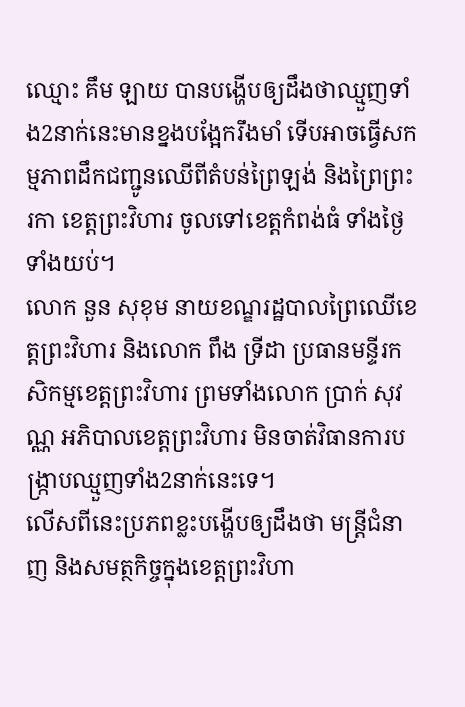ឈ្មោះ គឹម ឡាយ បានបង្ហើបឲ្យដឹងថាឈ្មួញទាំង2នាក់នេះមានខ្នងបង្អែករឹងមាំ ទើបអាចធ្វើសកម្មភាពដឹកជញ្ជូនឈើពីតំបន់ព្រៃឡង់ និងព្រៃព្រះរកា ខេត្តព្រះវិហារ ចូលទៅខេត្តកំពង់ធំ ទាំងថ្ងៃទាំងយប់។
លោក នួន សុខុម នាយខណ្ឌរដ្ឋបាលព្រៃឈើខេត្តព្រះវិហារ និងលោក ពឹង ទ្រីដា ប្រធានមន្ទីរកសិកម្មខេត្តព្រះវិហារ ព្រមទាំងលោក ប្រាក់ សុវណ្ណ អភិបាលខេត្តព្រះវិហារ មិនចាត់វិធានការបង្ក្រាបឈ្មួញទាំង2នាក់នេះទេ។
លើសពីនេះប្រភពខ្លះបង្ហើបឲ្យដឹងថា មន្រ្តីជំនាញ និងសមត្ថកិច្ចក្នុងខេត្តព្រះវិហា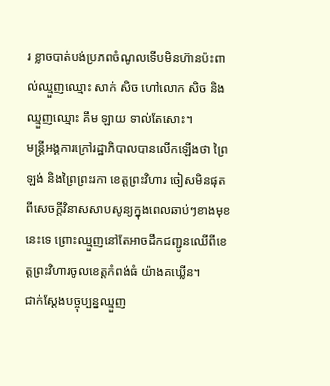រ ខ្លាចបាត់បង់ប្រភពចំណូលទើបមិនហ៊ានប៉ះពាល់ឈ្មួញឈ្មោះ សាក់ សិច ហៅលោក សិច និងឈ្មួញឈ្មោះ គឹម ឡាយ ទាល់តែសោះ។
មន្រ្តីអង្គការក្រៅរដ្ឋាភិបាលបានលើកឡើងថា ព្រៃឡង់ និងព្រៃព្រះរកា ខេត្តព្រះវិហារ ចៀសមិនផុតពីសេចក្ដីវិនាសសាបសូន្យក្នុងពេលឆាប់ៗខាងមុខនេះទេ ព្រោះឈ្មួញនៅតែអាចដឹកជញ្ជូនឈើពីខេត្តព្រះវិហារចូលខេត្តកំពង់ធំ យ៉ាងគឃ្លើន។
ជាក់ស្ដែងបច្ចុប្បន្នឈ្មួញ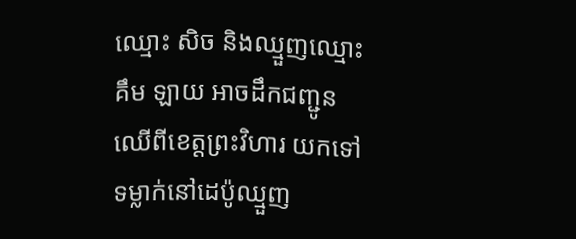ឈ្មោះ សិច និងឈ្មួញឈ្មោះ គឹម ឡាយ អាចដឹកជញ្ជូនឈើពីខេត្តព្រះវិហារ យកទៅទម្លាក់នៅដេប៉ូឈ្មួញ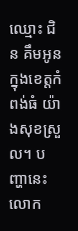ឈ្មោះ ជិន គឹមអូន ក្នុងខេត្តកំពង់ធំ យ៉ាងសុខស្រួល។ បញ្ហានេះលោក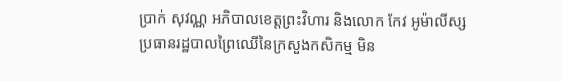ប្រាក់ សុវណ្ណ អភិបាលខេត្តព្រះវិហារ និងលោក កែវ អូម៉ាលីស្ស ប្រធានរដ្ឋបាលព្រៃឈើនៃក្រសួងកសិកម្ម មិន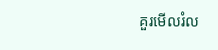គួរមើលរំល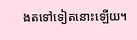ងតទៅទៀតនោះឡើយ។